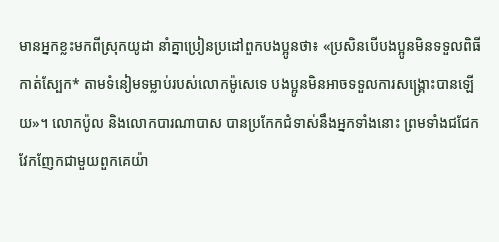មានអ្នកខ្លះមកពីស្រុកយូដា នាំគ្នាប្រៀនប្រដៅពួកបងប្អូនថា៖ «ប្រសិនបើបងប្អូនមិនទទួលពិធីកាត់ស្បែក* តាមទំនៀមទម្លាប់របស់លោកម៉ូសេទេ បងប្អូនមិនអាចទទួលការសង្គ្រោះបានឡើយ»។ លោកប៉ូល និងលោកបារណាបាស បានប្រកែកជំទាស់នឹងអ្នកទាំងនោះ ព្រមទាំងជជែកវែកញែកជាមួយពួកគេយ៉ា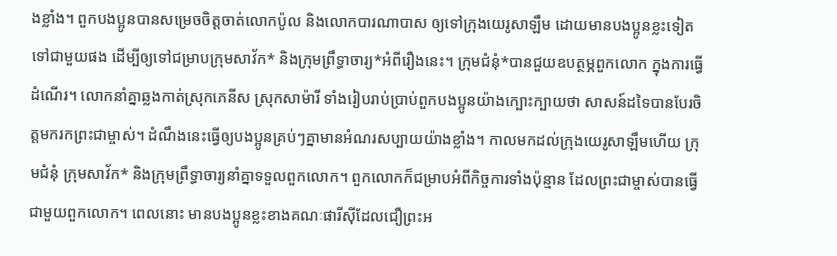ងខ្លាំង។ ពួកបងប្អូនបានសម្រេចចិត្តចាត់លោកប៉ូល និងលោកបារណាបាស ឲ្យទៅក្រុងយេរូសាឡឹម ដោយមានបងប្អូនខ្លះទៀតទៅជាមួយផង ដើម្បីឲ្យទៅជម្រាបក្រុមសាវ័ក* និងក្រុមព្រឹទ្ធាចារ្យ*អំពីរឿងនេះ។ ក្រុមជំនុំ*បានជួយឧបត្ថម្ភពួកលោក ក្នុងការធ្វើដំណើរ។ លោកនាំគ្នាឆ្លងកាត់ស្រុកភេនីស ស្រុកសាម៉ារី ទាំងរៀបរាប់ប្រាប់ពួកបងប្អូនយ៉ាងក្បោះក្បាយថា សាសន៍ដទៃបានបែរចិត្តមករកព្រះជាម្ចាស់។ ដំណឹងនេះធ្វើឲ្យបងប្អូនគ្រប់ៗគ្នាមានអំណរសប្បាយយ៉ាងខ្លាំង។ កាលមកដល់ក្រុងយេរូសាឡឹមហើយ ក្រុមជំនុំ ក្រុមសាវ័ក* និងក្រុមព្រឹទ្ធាចារ្យនាំគ្នាទទួលពួកលោក។ ពួកលោកក៏ជម្រាបអំពីកិច្ចការទាំងប៉ុន្មាន ដែលព្រះជាម្ចាស់បានធ្វើជាមួយពួកលោក។ ពេលនោះ មានបងប្អូនខ្លះខាងគណៈផារីស៊ីដែលជឿព្រះអ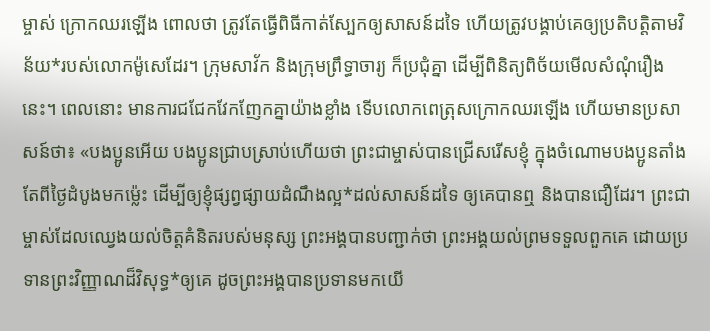ម្ចាស់ ក្រោកឈរឡើង ពោលថា ត្រូវតែធ្វើពិធីកាត់ស្បែកឲ្យសាសន៍ដទៃ ហើយត្រូវបង្គាប់គេឲ្យប្រតិបត្តិតាមវិន័យ*របស់លោកម៉ូសេដែរ។ ក្រុមសាវ័ក និងក្រុមព្រឹទ្ធាចារ្យ ក៏ប្រជុំគ្នា ដើម្បីពិនិត្យពិច័យមើលសំណុំរឿងនេះ។ ពេលនោះ មានការជជែកវែកញែកគ្នាយ៉ាងខ្លាំង ទើបលោកពេត្រុសក្រោកឈរឡើង ហើយមានប្រសាសន៍ថា៖ «បងប្អូនអើយ បងប្អូនជ្រាបស្រាប់ហើយថា ព្រះជាម្ចាស់បានជ្រើសរើសខ្ញុំ ក្នុងចំណោមបងប្អូនតាំងតែពីថ្ងៃដំបូងមកម៉្លេះ ដើម្បីឲ្យខ្ញុំផ្សព្វផ្សាយដំណឹងល្អ*ដល់សាសន៍ដទៃ ឲ្យគេបានឮ និងបានជឿដែរ។ ព្រះជាម្ចាស់ដែលឈ្វេងយល់ចិត្តគំនិតរបស់មនុស្ស ព្រះអង្គបានបញ្ជាក់ថា ព្រះអង្គយល់ព្រមទទួលពួកគេ ដោយប្រទានព្រះវិញ្ញាណដ៏វិសុទ្ធ*ឲ្យគេ ដូចព្រះអង្គបានប្រទានមកយើ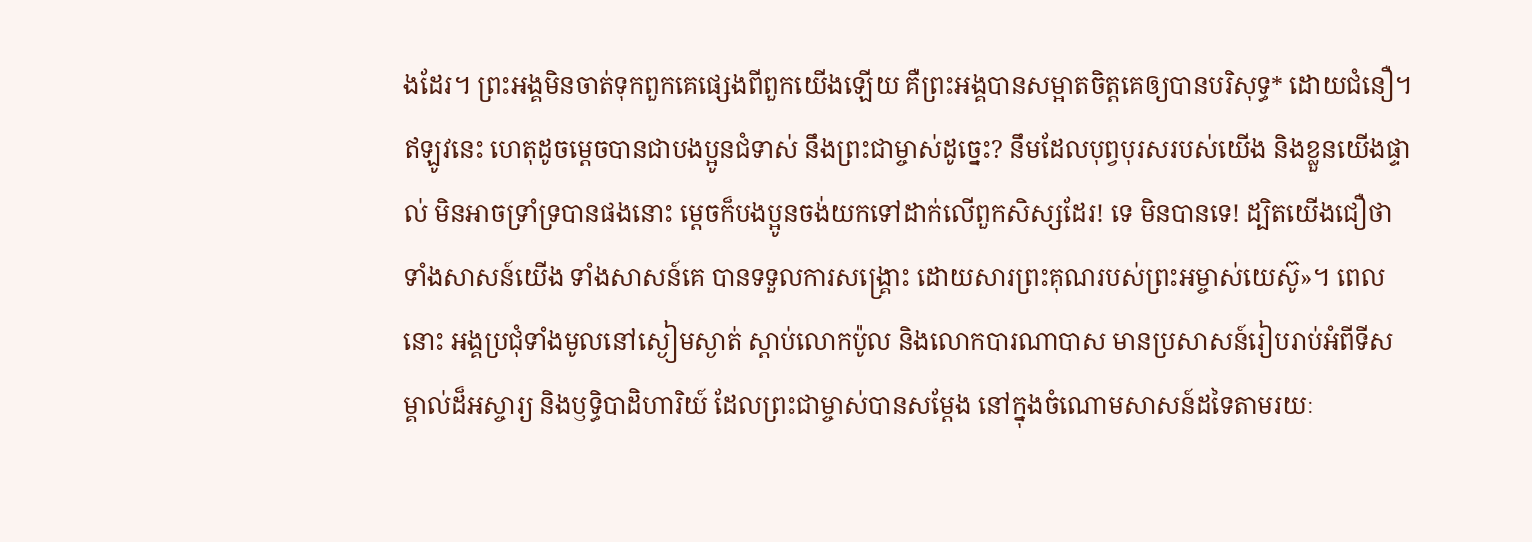ងដែរ។ ព្រះអង្គមិនចាត់ទុកពួកគេផ្សេងពីពួកយើងឡើយ គឺព្រះអង្គបានសម្អាតចិត្តគេឲ្យបានបរិសុទ្ធ* ដោយជំនឿ។ ឥឡូវនេះ ហេតុដូចម្ដេចបានជាបងប្អូនជំទាស់ នឹងព្រះជាម្ចាស់ដូច្នេះ? នឹមដែលបុព្វបុរសរបស់យើង និងខ្លួនយើងផ្ទាល់ មិនអាចទ្រាំទ្របានផងនោះ ម្ដេចក៏បងប្អូនចង់យកទៅដាក់លើពួកសិស្សដែរ! ទេ មិនបានទេ! ដ្បិតយើងជឿថា ទាំងសាសន៍យើង ទាំងសាសន៍គេ បានទទួលការសង្គ្រោះ ដោយសារព្រះគុណរបស់ព្រះអម្ចាស់យេស៊ូ»។ ពេលនោះ អង្គប្រជុំទាំងមូលនៅស្ងៀមស្ងាត់ ស្ដាប់លោកប៉ូល និងលោកបារណាបាស មានប្រសាសន៍រៀបរាប់អំពីទីសម្គាល់ដ៏អស្ចារ្យ និងឫទ្ធិបាដិហារិយ៍ ដែលព្រះជាម្ចាស់បានសម្តែង នៅក្នុងចំណោមសាសន៍ដទៃតាមរយៈ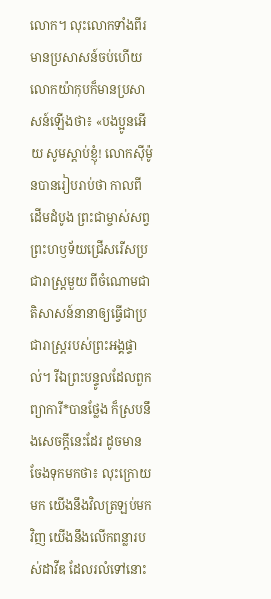លោក។ លុះលោកទាំងពីរមានប្រសាសន៍ចប់ហើយ លោកយ៉ាកុបក៏មានប្រសាសន៍ឡើងថា៖ «បងប្អូនអើយ សូមស្ដាប់ខ្ញុំ! លោកស៊ីម៉ូនបានរៀបរាប់ថា កាលពីដើមដំបូង ព្រះជាម្ចាស់សព្វព្រះហឫទ័យជ្រើសរើសប្រជារាស្ដ្រមួយ ពីចំណោមជាតិសាសន៍នានាឲ្យធ្វើជាប្រជារាស្ដ្ររបស់ព្រះអង្គផ្ទាល់។ រីឯព្រះបន្ទូលដែលពួកព្យាការី*បានថ្លែង ក៏ស្របនឹងសេចក្ដីនេះដែរ ដូចមានចែងទុកមកថា៖ លុះក្រោយមក យើងនឹងវិលត្រឡប់មកវិញ យើងនឹងលើកពន្លារបស់ដាវីឌ ដែលរលំទៅនោះ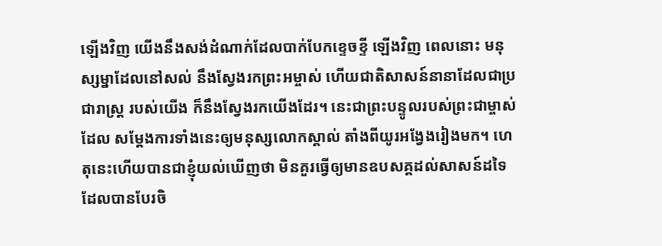ឡើងវិញ យើងនឹងសង់ដំណាក់ដែលបាក់បែកខ្ទេចខ្ទី ឡើងវិញ ពេលនោះ មនុស្សម្នាដែលនៅសល់ នឹងស្វែងរកព្រះអម្ចាស់ ហើយជាតិសាសន៍នានាដែលជាប្រជារាស្ត្រ របស់យើង ក៏នឹងស្វែងរកយើងដែរ។ នេះជាព្រះបន្ទូលរបស់ព្រះជាម្ចាស់ ដែល សម្តែងការទាំងនេះឲ្យមនុស្សលោកស្គាល់ តាំងពីយូរអង្វែងរៀងមក។ ហេតុនេះហើយបានជាខ្ញុំយល់ឃើញថា មិនគួរធ្វើឲ្យមានឧបសគ្គដល់សាសន៍ដទៃ ដែលបានបែរចិ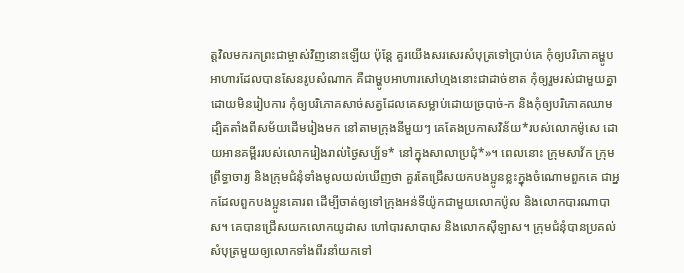ត្តវិលមករកព្រះជាម្ចាស់វិញនោះឡើយ ប៉ុន្តែ គួរយើងសរសេរសំបុត្រទៅប្រាប់គេ កុំឲ្យបរិភោគម្ហូបអាហារដែលបានសែនរូបសំណាក គឺជាម្ហូបអាហារសៅហ្មងនោះជាដាច់ខាត កុំឲ្យរួមរស់ជាមួយគ្នាដោយមិនរៀបការ កុំឲ្យបរិភោគសាច់សត្វដែលគេសម្លាប់ដោយច្របាច់-ក និងកុំឲ្យបរិភោគឈាម ដ្បិតតាំងពីសម័យដើមរៀងមក នៅតាមក្រុងនីមួយៗ គេតែងប្រកាសវិន័យ*របស់លោកម៉ូសេ ដោយអានគម្ពីររបស់លោករៀងរាល់ថ្ងៃសប្ប័ទ* នៅក្នុងសាលាប្រជុំ*»។ ពេលនោះ ក្រុមសាវ័ក ក្រុមព្រឹទ្ធាចារ្យ និងក្រុមជំនុំទាំងមូលយល់ឃើញថា គួរតែជ្រើសយកបងប្អូនខ្លះក្នុងចំណោមពួកគេ ជាអ្នកដែលពួកបងប្អូនគោរព ដើម្បីចាត់ឲ្យទៅក្រុងអន់ទីយ៉ូកជាមួយលោកប៉ូល និងលោកបារណាបាស។ គេបានជ្រើសយកលោកយូដាស ហៅបារសាបាស និងលោកស៊ីឡាស។ ក្រុមជំនុំបានប្រគល់សំបុត្រមួយឲ្យលោកទាំងពីរនាំយកទៅ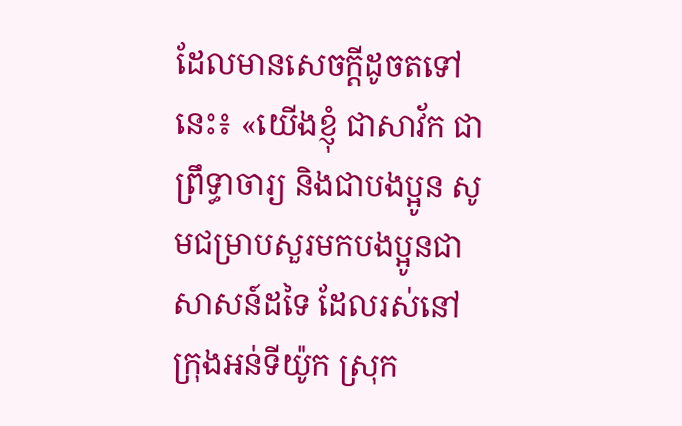ដែលមានសេចក្ដីដូចតទៅនេះ៖ «យើងខ្ញុំ ជាសាវ័ក ជាព្រឹទ្ធាចារ្យ និងជាបងប្អូន សូមជម្រាបសួរមកបងប្អូនជាសាសន៍ដទៃ ដែលរស់នៅក្រុងអន់ទីយ៉ូក ស្រុក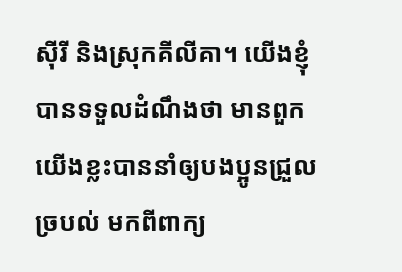ស៊ីរី និងស្រុកគីលីគា។ យើងខ្ញុំបានទទួលដំណឹងថា មានពួកយើងខ្លះបាននាំឲ្យបងប្អូនជ្រួលច្របល់ មកពីពាក្យ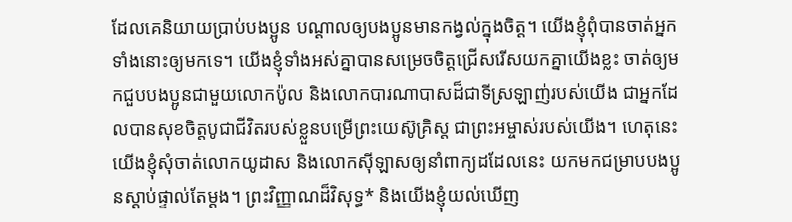ដែលគេនិយាយប្រាប់បងប្អូន បណ្ដាលឲ្យបងប្អូនមានកង្វល់ក្នុងចិត្ត។ យើងខ្ញុំពុំបានចាត់អ្នកទាំងនោះឲ្យមកទេ។ យើងខ្ញុំទាំងអស់គ្នាបានសម្រេចចិត្តជ្រើសរើសយកគ្នាយើងខ្លះ ចាត់ឲ្យមកជួបបងប្អូនជាមួយលោកប៉ូល និងលោកបារណាបាសដ៏ជាទីស្រឡាញ់របស់យើង ជាអ្នកដែលបានសុខចិត្តបូជាជីវិតរបស់ខ្លួនបម្រើព្រះយេស៊ូគ្រិស្ត ជាព្រះអម្ចាស់របស់យើង។ ហេតុនេះ យើងខ្ញុំសុំចាត់លោកយូដាស និងលោកស៊ីឡាសឲ្យនាំពាក្យដដែលនេះ យកមកជម្រាបបងប្អូនស្ដាប់ផ្ទាល់តែម្ដង។ ព្រះវិញ្ញាណដ៏វិសុទ្ធ* និងយើងខ្ញុំយល់ឃើញ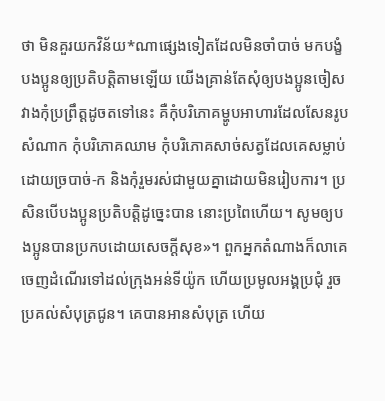ថា មិនគួរយកវិន័យ*ណាផ្សេងទៀតដែលមិនចាំបាច់ មកបង្ខំបងប្អូនឲ្យប្រតិបត្តិតាមឡើយ យើងគ្រាន់តែសុំឲ្យបងប្អូនចៀសវាងកុំប្រព្រឹត្តដូចតទៅនេះ គឺកុំបរិភោគម្ហូបអាហារដែលសែនរូបសំណាក កុំបរិភោគឈាម កុំបរិភោគសាច់សត្វដែលគេសម្លាប់ ដោយច្របាច់-ក និងកុំរួមរស់ជាមួយគ្នាដោយមិនរៀបការ។ ប្រសិនបើបងប្អូនប្រតិបត្តិដូច្នេះបាន នោះប្រពៃហើយ។ សូមឲ្យបងប្អូនបានប្រកបដោយសេចក្ដីសុខ»។ ពួកអ្នកតំណាងក៏លាគេ ចេញដំណើរទៅដល់ក្រុងអន់ទីយ៉ូក ហើយប្រមូលអង្គប្រជុំ រួចប្រគល់សំបុត្រជូន។ គេបានអានសំបុត្រ ហើយ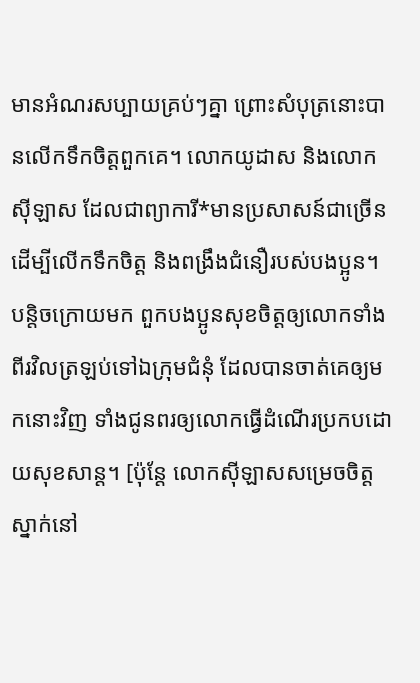មានអំណរសប្បាយគ្រប់ៗគ្នា ព្រោះសំបុត្រនោះបានលើកទឹកចិត្តពួកគេ។ លោកយូដាស និងលោកស៊ីឡាស ដែលជាព្យាការី*មានប្រសាសន៍ជាច្រើន ដើម្បីលើកទឹកចិត្ត និងពង្រឹងជំនឿរបស់បងប្អូន។ បន្តិចក្រោយមក ពួកបងប្អូនសុខចិត្តឲ្យលោកទាំងពីរវិលត្រឡប់ទៅឯក្រុមជំនុំ ដែលបានចាត់គេឲ្យមកនោះវិញ ទាំងជូនពរឲ្យលោកធ្វើដំណើរប្រកបដោយសុខសាន្ត។ [ប៉ុន្តែ លោកស៊ីឡាសសម្រេចចិត្តស្នាក់នៅ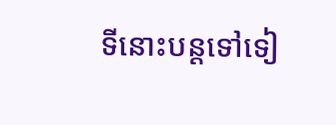ទីនោះបន្តទៅទៀ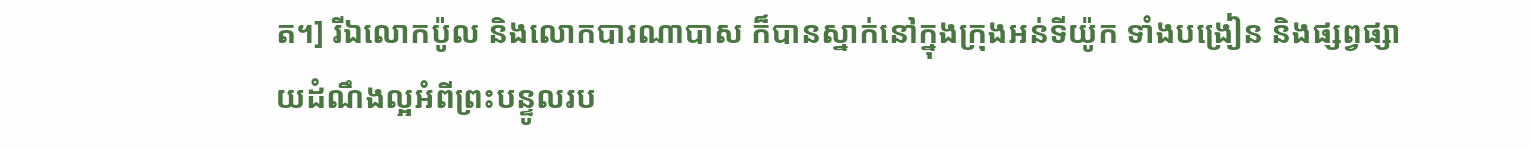ត។] រីឯលោកប៉ូល និងលោកបារណាបាស ក៏បានស្នាក់នៅក្នុងក្រុងអន់ទីយ៉ូក ទាំងបង្រៀន និងផ្សព្វផ្សាយដំណឹងល្អអំពីព្រះបន្ទូលរប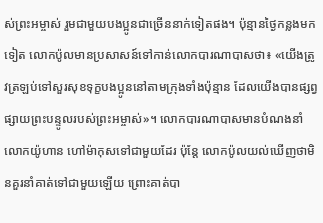ស់ព្រះអម្ចាស់ រួមជាមួយបងប្អូនជាច្រើននាក់ទៀតផង។ ប៉ុន្មានថ្ងៃកន្លងមកទៀត លោកប៉ូលមានប្រសាសន៍ទៅកាន់លោកបារណាបាសថា៖ «យើងត្រូវត្រឡប់ទៅសួរសុខទុក្ខបងប្អូននៅតាមក្រុងទាំងប៉ុន្មាន ដែលយើងបានផ្សព្វផ្សាយព្រះបន្ទូលរបស់ព្រះអម្ចាស់»។ លោកបារណាបាសមានបំណងនាំលោកយ៉ូហាន ហៅម៉ាកុសទៅជាមួយដែរ ប៉ុន្តែ លោកប៉ូលយល់ឃើញថាមិនគួរនាំគាត់ទៅជាមួយឡើយ ព្រោះគាត់បា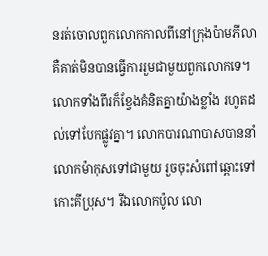នរត់ចោលពួកលោកកាលពីនៅក្រុងប៉ាមភីលា គឺគាត់មិនបានធ្វើការរួមជាមួយពួកលោកទេ។ លោកទាំងពីរក៏ខ្វែងគំនិតគ្នាយ៉ាងខ្លាំង រហូតដល់ទៅបែកផ្លូវគ្នា។ លោកបារណាបាសបាននាំលោកម៉ាកុសទៅជាមួយ រួចចុះសំពៅឆ្ពោះទៅកោះគីប្រុស។ រីឯលោកប៉ូល លោ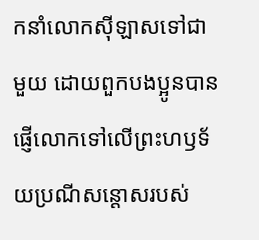កនាំលោកស៊ីឡាសទៅជាមួយ ដោយពួកបងប្អូនបានផ្ញើលោកទៅលើព្រះហឫទ័យប្រណីសន្ដោសរបស់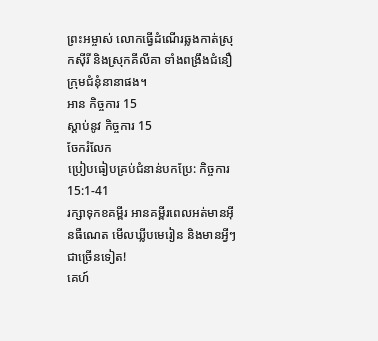ព្រះអម្ចាស់ លោកធ្វើដំណើរឆ្លងកាត់ស្រុកស៊ីរី និងស្រុកគីលីគា ទាំងពង្រឹងជំនឿក្រុមជំនុំនានាផង។
អាន កិច្ចការ 15
ស្ដាប់នូវ កិច្ចការ 15
ចែករំលែក
ប្រៀបធៀបគ្រប់ជំនាន់បកប្រែ: កិច្ចការ 15:1-41
រក្សាទុកខគម្ពីរ អានគម្ពីរពេលអត់មានអ៊ីនធឺណេត មើលឃ្លីបមេរៀន និងមានអ្វីៗជាច្រើនទៀត!
គេហ៍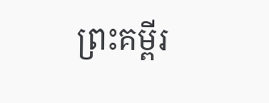ព្រះគម្ពីរ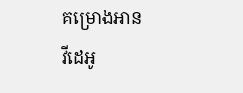គម្រោងអាន
វីដេអូ